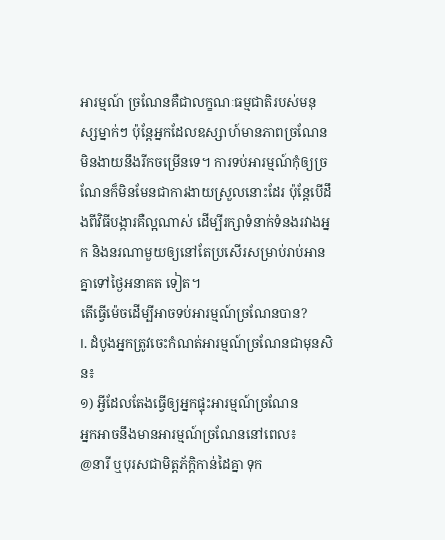អារម្មណ៍ ច្រណែនគឺជាលក្ខណៈធម្មជាតិរបស់មនុស្សម្នាក់ៗ ប៉ុន្តែអ្នកដែលឧស្សាហ៍មានភាពច្រណែនមិនងាយនឹងរីកចម្រើនទេ។ ការទប់អារម្មណ៍កុំឲ្យច្រណែនក៏មិនមែនជាការងាយស្រួលនោះដែរ ប៉ុន្តែបើដឹងពីវិធីបង្ការគឺល្អណាស់ ដើម្បីរក្សាទំនាក់ទំនងរវាងអ្នក និងនរណាមួយឲ្យនៅតែប្រសើរសម្រាប់រាប់អានគ្នាទៅថ្ងៃអនាគត ទៀត។
តើធ្វើម៉េចដើម្បីអាចទប់អារម្មណ៍ច្រណែនបាន?
I. ដំបូងអ្នកត្រូវចេះកំណត់អារម្មណ៍ច្រណែនជាមុនសិន៖
១) អ្វីដែលតែងធ្វើឲ្យអ្នកផ្ទុះអារម្មណ៍ច្រណែន
អ្នកអាចនឹងមានអារម្មណ៍ច្រណែននៅពេល៖
@នារី ឬបុរសជាមិត្តភ័ក្ដិកាន់ដៃគ្នា ទុក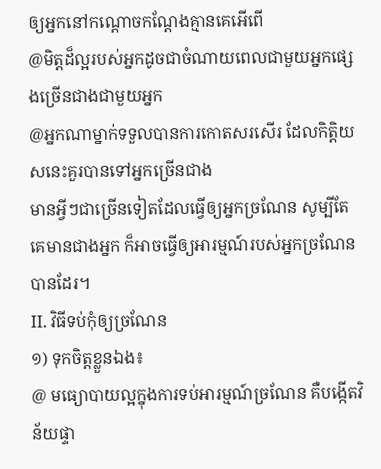ឲ្យអ្នកនៅកណ្ដោចកណ្ដែងគ្មានគេអើពើ
@មិត្តដ៏ល្អរបស់អ្នកដូចជាចំណាយពេលជាមួយអ្នកផ្សេងច្រើនជាងជាមួយអ្នក
@អ្នកណាម្នាក់ទទួលបានការកោតសរសើរ ដែលកិត្តិយសនេះគួរបានទៅអ្នកច្រើនជាង
មានអ្វីៗជាច្រើនទៀតដែលធ្វើឲ្យអ្នកច្រណែន សូម្បីតែគេមានជាងអ្នក ក៏អាចធ្វើឲ្យអារម្មណ៍របស់អ្នកច្រណែនបានដែរ។
II. វិធីទប់កុំឲ្យច្រណែន
១) ទុកចិត្តខ្លួនឯង៖
@ មធ្យោបាយល្អក្នុងការទប់អារម្មណ៍ច្រណែន គឺបង្កើតវិន័យផ្ទា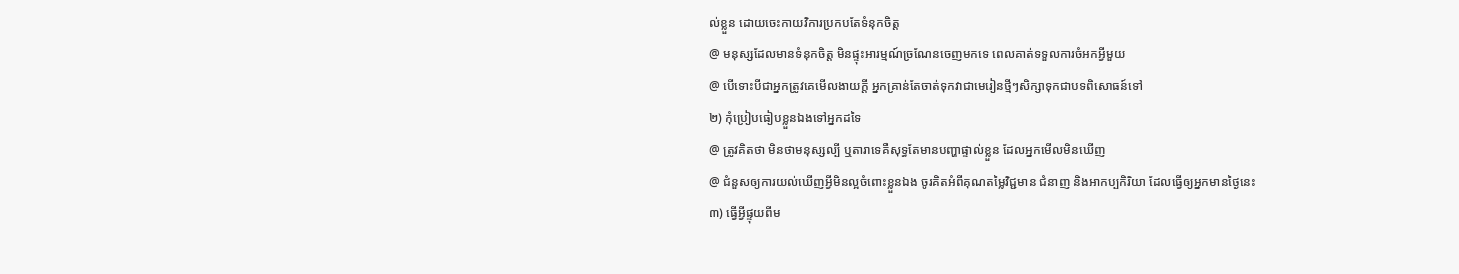ល់ខ្លួន ដោយចេះកាយវិការប្រកបតែទំនុកចិត្ត
@ មនុស្សដែលមានទំនុកចិត្ត មិនផ្ទុះអារម្មណ៍ច្រណែនចេញមកទេ ពេលគាត់ទទួលការចំអកអ្វីមួយ
@ បើទោះបីជាអ្នកត្រូវគេមើលងាយក្ដី អ្នកគ្រាន់តែចាត់ទុកវាជាមេរៀនថ្មីៗសិក្សាទុកជាបទពិសោធន៍ទៅ
២) កុំប្រៀបធៀបខ្លួនឯងទៅអ្នកដទៃ
@ ត្រូវគិតថា មិនថាមនុស្សល្បី ឬតារាទេគឺសុទ្ធតែមានបញ្ហាផ្ទាល់ខ្លួន ដែលអ្នកមើលមិនឃើញ
@ ជំនួសឲ្យការយល់ឃើញអ្វីមិនល្អចំពោះខ្លួនឯង ចូរគិតអំពីគុណតម្លៃវិជ្ជមាន ជំនាញ និងអាកប្បកិរិយា ដែលធ្វើឲ្យអ្នកមានថ្ងៃនេះ
៣) ធ្វើអ្វីផ្ទុយពីម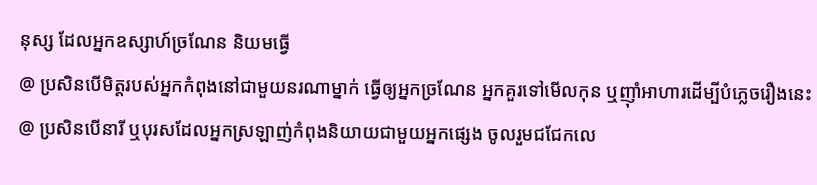នុស្ស ដែលអ្នកឧស្សាហ៍ច្រណែន និយមធ្វើ
@ ប្រសិនបើមិត្តរបស់អ្នកកំពុងនៅជាមួយនរណាម្នាក់ ធ្វើឲ្យអ្នកច្រណែន អ្នកគួរទៅមើលកុន ឬញ៉ាំអាហារដើម្បីបំភ្លេចរឿងនេះ
@ ប្រសិនបើនារី ឬបុរសដែលអ្នកស្រឡាញ់កំពុងនិយាយជាមួយអ្នកផ្សេង ចូលរួមជជែកលេ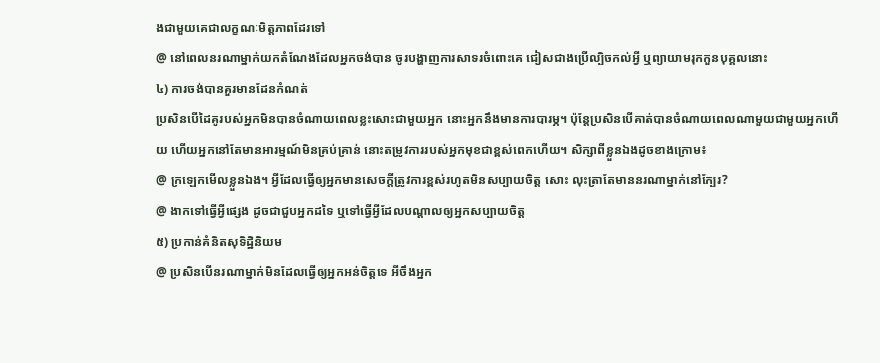ងជាមួយគេជាលក្ខណៈមិត្តភាពដែរទៅ
@ នៅពេលនរណាម្នាក់យកតំណែងដែលអ្នកចង់បាន ចូរបង្ហាញការសាទរចំពោះគេ ជៀសជាងប្រើល្បិចកល់អ្វី ឬព្យាយាមរុកកួនបុគ្គលនោះ
៤) ការចង់បានគួរមានដែនកំណត់
ប្រសិនបើដៃគូរបស់អ្នកមិនបានចំណាយពេលខ្លះសោះជាមួយអ្នក នោះអ្នកនឹងមានការបារម្ភ។ ប៉ុន្តែប្រសិនបើគាត់បានចំណាយពេលណាមួយជាមួយអ្នកហើយ ហើយអ្នកនៅតែមានអារម្មណ៍មិនគ្រប់គ្រាន់ នោះតម្រូវការរបស់អ្នកមុខជាខ្ពស់ពេកហើយ។ សិក្សាពីខ្លួនឯងដូចខាងក្រោម៖
@ ក្រឡេកមើលខ្លួនឯង។ អ្វីដែលធ្វើឲ្យអ្នកមានសេចក្ដីត្រូវការខ្ពស់រហូតមិនសប្បាយចិត្ត សោះ លុះត្រាតែមាននរណាម្នាក់នៅក្បែរ?
@ ងាកទៅធ្វើអ្វីផ្សេង ដូចជាជួបអ្នកដទៃ ឬទៅធ្វើអ្វីដែលបណ្ដាលឲ្យអ្នកសប្បាយចិត្ត
៥) ប្រកាន់គំនិតសុទិដ្ឋិនិយម
@ ប្រសិនបើនរណាម្នាក់មិនដែលធ្វើឲ្យអ្នកអន់ចិត្តទេ អីចឹងអ្នក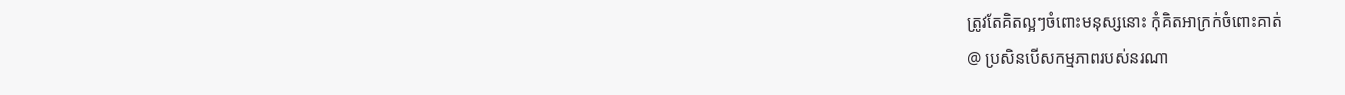ត្រូវតែគិតល្អៗចំពោះមនុស្សនោះ កុំគិតអាក្រក់ចំពោះគាត់
@ ប្រសិនបើសកម្មភាពរបស់នរណា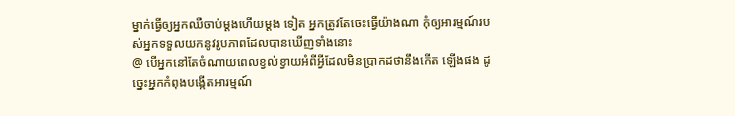ម្នាក់ធ្វើឲ្យអ្នកឈឺចាប់ម្ដងហើយម្ដង ទៀត អ្នកត្រូវតែចេះធ្វើយ៉ាងណា កុំឲ្យអារម្មណ៍របស់អ្នកទទួលយកនូវរូបភាពដែលបានឃើញទាំងនោះ
@ បើអ្នកនៅតែចំណាយពេលខ្វល់ខ្វាយអំពីអ្វីដែលមិនប្រាកដថានឹងកើត ឡើងផង ដូច្នេះអ្នកកំពុងបង្កើតអារម្មណ៍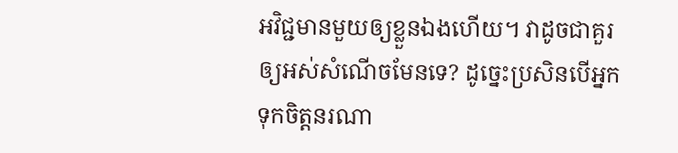អវិជ្ជមានមួយឲ្យខ្លួនឯងហើយ។ វាដូចជាគួរឲ្យអស់សំណើចមែនទេ? ដូច្នេះប្រសិនបើអ្នកទុកចិត្តនរណា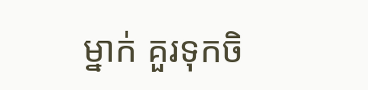ម្នាក់ គួរទុកចិ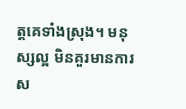ត្តគេទាំងស្រុង។ មនុស្សល្អ មិនគួរមានការស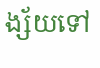ង្ស័យទៅ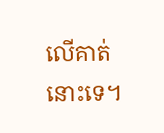លើគាត់នោះទេ។